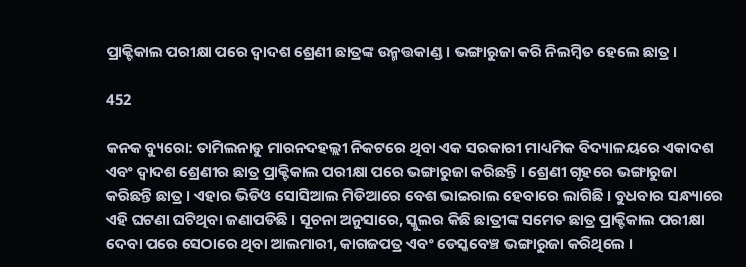ପ୍ରାକ୍ଟିକାଲ ପରୀକ୍ଷା ପରେ ଦ୍ୱାଦଶ ଶ୍ରେଣୀ ଛାତ୍ରଙ୍କ ଉନ୍ମତ୍ତକାଣ୍ଡ। ଭଙ୍ଗାରୁଜା କରି ନିଲମ୍ବିତ ହେଲେ ଛାତ୍ର।

452

କନକ ବ୍ୟୁରୋ: ତାମିଲନାଡୁ ମାରନଦହଲ୍ଲୀ ନିକଟରେ ଥିବା ଏକ ସରକାରୀ ମାଧ୍ୟମିକ ବିଦ୍ୟାଳୟରେ ଏକାଦଶ ଏବଂ ଦ୍ୱାଦଶ ଶ୍ରେଣୀର ଛାତ୍ର ପ୍ରାକ୍ଟିକାଲ ପରୀକ୍ଷା ପରେ ଭଙ୍ଗାରୁଜା କରିଛନ୍ତି । ଶ୍ରେଣୀ ଗୃହରେ ଭଙ୍ଗାରୁଜା କରିଛନ୍ତି ଛାତ୍ର । ଏହାର ଭିଡିଓ ସୋସିଆଲ ମିଡିଆରେ ବେଶ ଭାଇରାଲ ହେବାରେ ଲାଗିଛି । ବୁଧବାର ସନ୍ଧ୍ୟାରେ ଏହି ଘଟଣା ଘଟିଥିବା ଜଣାପଡିଛି । ସୂଚନା ଅନୁସାରେ, ସ୍କୁଲର କିଛି ଛାତ୍ରୀଙ୍କ ସମେତ ଛାତ୍ର ପ୍ରାକ୍ଟିକାଲ ପରୀକ୍ଷା ଦେବା ପରେ ସେଠାରେ ଥିବା ଆଲମାରୀ, କାଗଜପତ୍ର ଏବଂ ଡେସ୍କବେଞ୍ଚ ଭଙ୍ଗାରୁଜା କରିଥିଲେ ।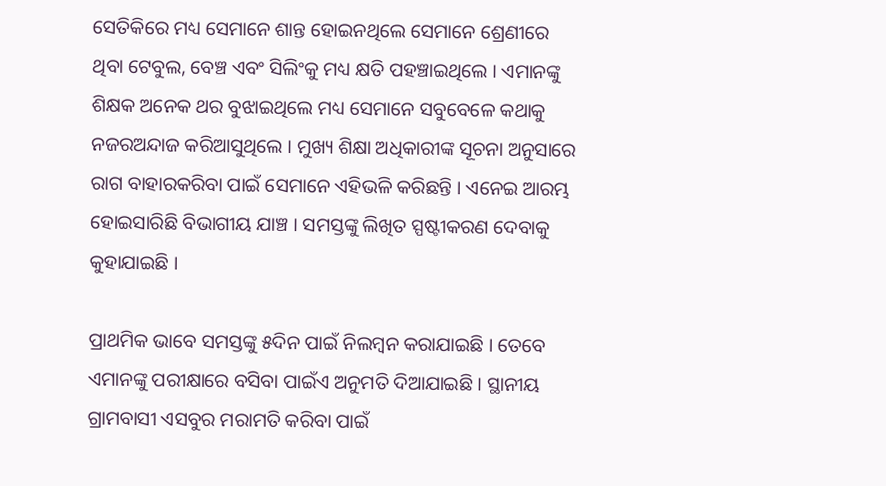ସେତିକିରେ ମଧ୍ୟ ସେମାନେ ଶାନ୍ତ ହୋଇନଥିଲେ ସେମାନେ ଶ୍ରେଣୀରେ ଥିବା ଟେବୁଲ, ବେଞ୍ଚ ଏବଂ ସିଲିଂକୁ ମଧ୍ୟ କ୍ଷତି ପହଞ୍ଚାଇଥିଲେ । ଏମାନଙ୍କୁ ଶିକ୍ଷକ ଅନେକ ଥର ବୁଝାଇଥିଲେ ମଧ୍ୟ ସେମାନେ ସବୁବେଳେ କଥାକୁ ନଜରଅନ୍ଦାଜ କରିଆସୁଥିଲେ । ମୁଖ୍ୟ ଶିକ୍ଷା ଅଧିକାରୀଙ୍କ ସୂଚନା ଅନୁସାରେ ରାଗ ବାହାରକରିବା ପାଇଁ ସେମାନେ ଏହିଭଳି କରିଛନ୍ତି । ଏନେଇ ଆରମ୍ଭ ହୋଇସାରିଛି ବିଭାଗୀୟ ଯାଞ୍ଚ । ସମସ୍ତଙ୍କୁ ଲିଖିତ ସ୍ପଷ୍ଟୀକରଣ ଦେବାକୁ କୁହାଯାଇଛି ।

ପ୍ରାଥମିକ ଭାବେ ସମସ୍ତଙ୍କୁ ୫ଦିନ ପାଇଁ ନିଲମ୍ବନ କରାଯାଇଛି । ତେବେ ଏମାନଙ୍କୁ ପରୀକ୍ଷାରେ ବସିବା ପାଇଁଏ ଅନୁମତି ଦିଆଯାଇଛି । ସ୍ଥାନୀୟ ଗ୍ରାମବାସୀ ଏସବୁର ମରାମତି କରିବା ପାଇଁ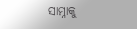ସାମ୍ନାକୁ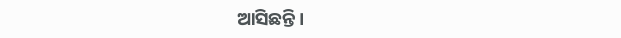ଆସିଛନ୍ତି ।